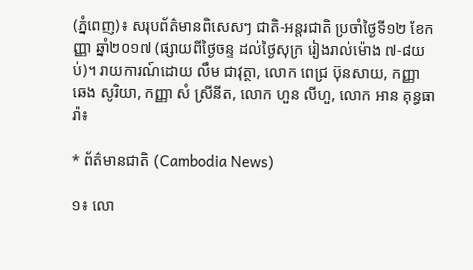(ភ្នំពេញ)៖ សរុបព័ត៌មានពិសេសៗ ជាតិ-អន្តរជាតិ ប្រចាំថ្ងៃទី១២ ខែកញ្ញា ឆ្នាំ២០១៧ (ផ្សាយពីថ្ងៃចន្ទ ដល់ថ្ងៃសុក្រ រៀងរាល់ម៉ោង ៧-៨យប់)។ រាយការណ៍ដោយ លឹម ជាវុត្ថា, លោក ពេជ្រ ប៊ុនសាយ, កញ្ញា ឆេង សូរិយា, កញ្ញា សំ ស្រីនីត, លោក ហួន លីហួ, លោក អាន គុន្ធធារ៉ា៖

* ព័ត៌មានជាតិ (Cambodia News)

១៖ លោ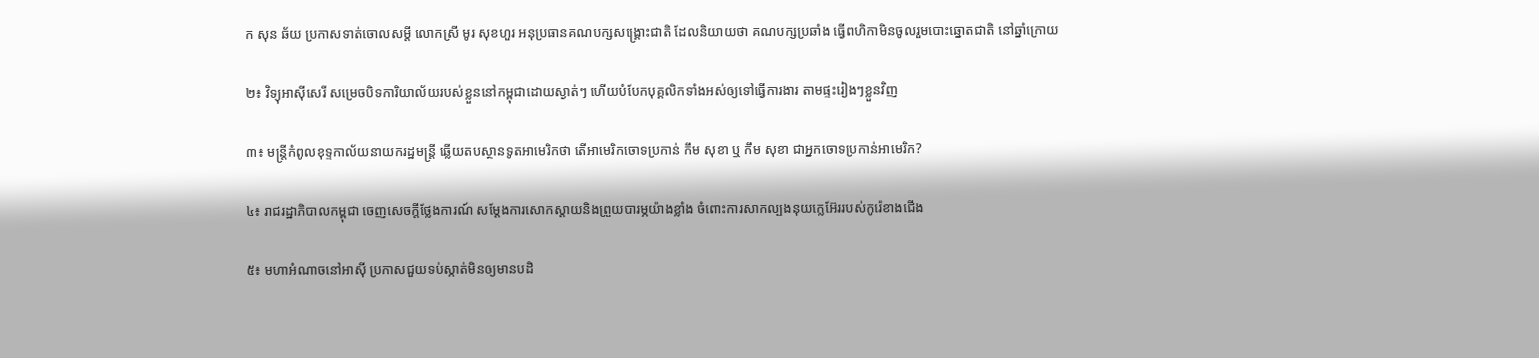ក សុន ឆ័យ ប្រកាសទាត់ចោលសម្តី លោកស្រី មូរ សុខហួរ អនុប្រធានគណបក្សសង្រ្គោះជាតិ ដែលនិយាយថា គណបក្សប្រឆាំង ធ្វើពហិកាមិនចូលរួមបោះឆ្នោតជាតិ នៅឆ្នាំក្រោយ

២៖ វិទ្យុអាស៊ីសេរី សម្រេចបិទការិយាល័យរបស់ខ្លួននៅកម្ពុជាដោយស្ងាត់ៗ ហើយបំបែកបុគ្គលិកទាំងអស់ឲ្យទៅធ្វើការងារ តាមផ្ទះរៀងៗខ្លួនវិញ

៣៖ មន្រ្តីកំពូលខុទ្ទកាល័យនាយករដ្ឋមន្រ្តី ឆ្លើយតបស្ថានទូតអាមេរិកថា តើអាមេរិកចោទប្រកាន់ កឹម សុខា ឬ កឹម សុខា ជាអ្នកចោទប្រកាន់អាមេរិក?

៤៖ រាជរដ្ឋាភិបាលកម្ពុជា ចេញសេចក្តីថ្លែងការណ៍ សម្តែងការសោកស្តាយនិងព្រួយបារម្ភយ៉ាងខ្លាំង ចំពោះការសាកល្បងនុយក្លេអ៊ែររបស់កូរ៉េខាងជើង

៥៖ មហាអំណាចនៅអាស៊ី ប្រកាសជួយទប់ស្កាត់មិនឲ្យមានបដិ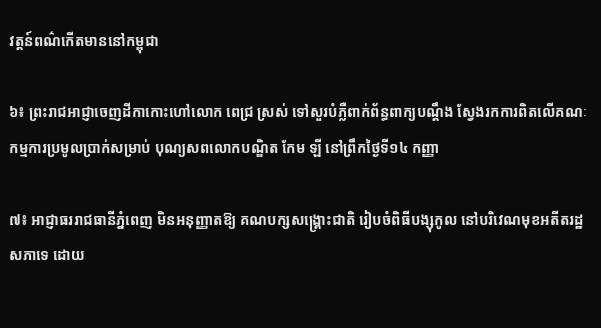វត្តន៍ពណ៌កើតមាននៅកម្ពុជា

៦៖ ព្រះរាជអាជ្ញាចេញដីកាកោះហៅលោក ពេជ្រ ស្រស់ ទៅសួរបំភ្លឺពាក់ព័ន្ធពាក្យបណ្តឹង ស្វែងរកការពិតលើគណៈកម្មការប្រមូលប្រាក់សម្រាប់ បុណ្យសពលោកបណ្ឌិត កែម ឡី នៅព្រឹកថ្ងៃទី១៤ កញ្ញា

៧៖ អាជ្ញាធររាជធានីភ្នំពេញ មិនអនុញ្ញាតឱ្យ គណបក្សសង្រ្គោះជាតិ រៀបចំពិធីបង្សុកូល នៅបរិវេណមុខអតីតរដ្ឋសភាទេ ដោយ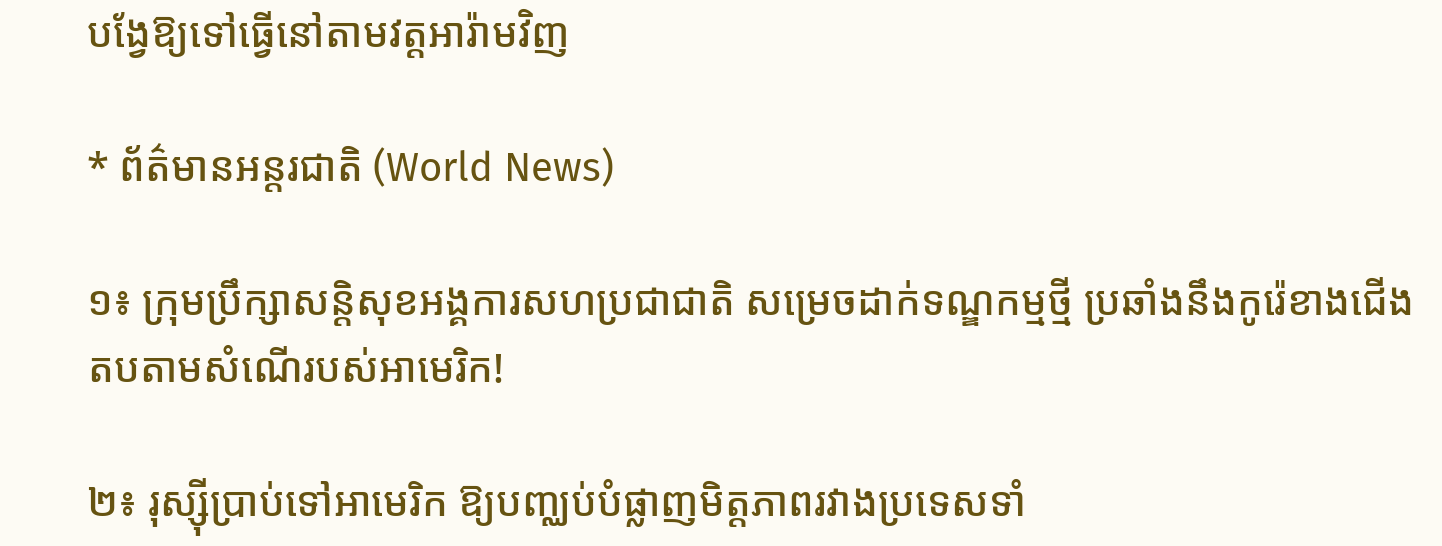បង្វែឱ្យទៅធ្វើនៅតាមវត្តអារ៉ាមវិញ

* ព័ត៌មានអន្តរជាតិ (World News)

១៖ ក្រុមប្រឹក្សាសន្តិសុខអង្គការសហប្រជាជាតិ សម្រេចដាក់ទណ្ឌកម្មថ្មី ប្រឆាំងនឹងកូរ៉េខាងជើង តបតាមសំណើរបស់អាមេរិក!

២៖ រុស្ស៊ីប្រាប់ទៅអាមេរិក ឱ្យបញ្ឈប់បំផ្លាញមិត្តភាពរវាងប្រទេសទាំ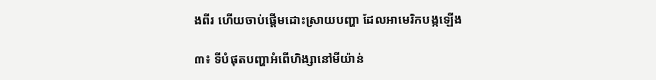ងពីរ ហើយចាប់ផ្ដើមដោះស្រាយបញ្ហា ដែលអាមេរិកបង្កឡើង

៣៖ ទីបំផុតបញ្ហាអំពើហិង្សានៅមីយ៉ាន់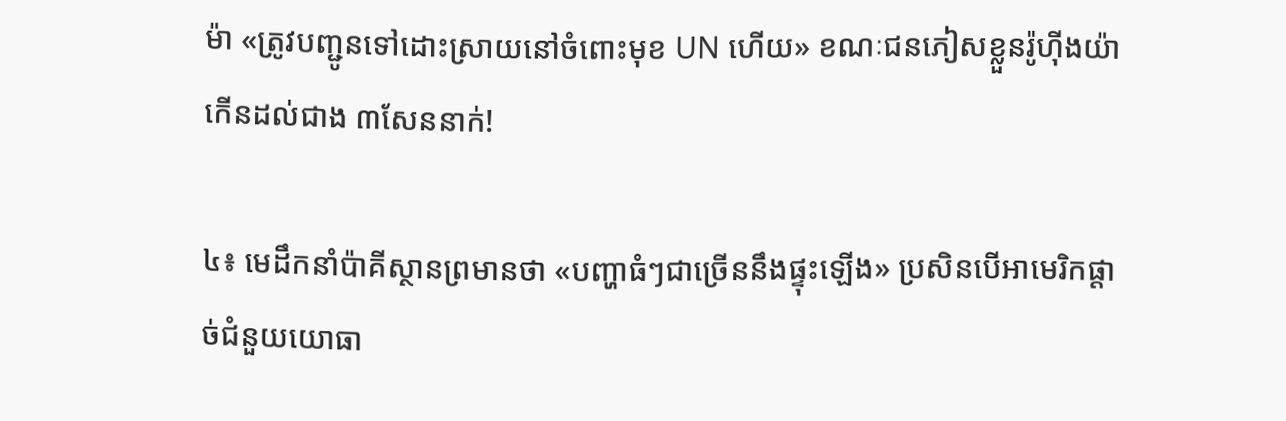ម៉ា «ត្រូវបញ្ជូនទៅដោះស្រាយនៅចំពោះមុខ UN ហើយ» ខណៈជនភៀសខ្លួនរ៉ូហ៊ីងយ៉ា កើនដល់ជាង ៣សែននាក់!

៤៖ មេដឹកនាំប៉ាគីស្ថានព្រមានថា «បញ្ហាធំៗជាច្រើននឹងផ្ទុះឡើង» ប្រសិនបើអាមេរិកផ្តាច់ជំនួយយោធា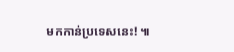មកកាន់ប្រទេសនេះ! ៕